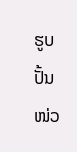ຮູບປັ້ນ ໜ່ວ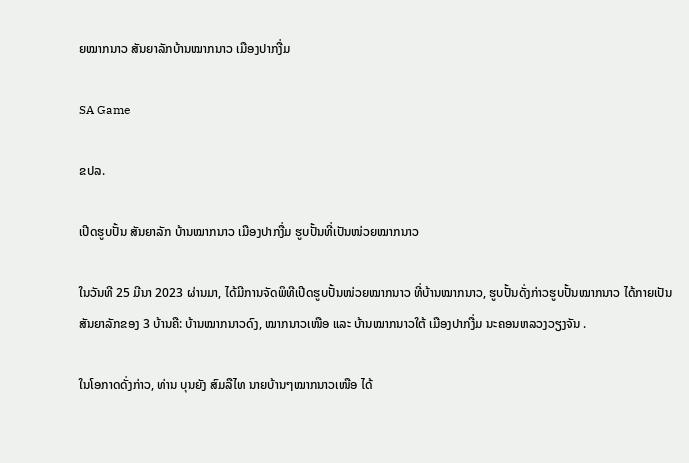ຍໝາກນາວ ສັນຍາລັກບ້ານໝາກນາວ ເມືອງປາກງື່ມ

SA Game

ຂປລ.

ເປີດຮູບປັ້ນ ສັນຍາລັກ ບ້ານໝາກນາວ ເມືອງປາກງື່ມ ຮູບປັ້ນທີ່ເປັນໜ່ວຍໝາກນາວ

ໃນວັນທີ 25 ມີນາ 2023 ຜ່ານມາ, ໄດ້ມີການຈັດພິທີເປີດຮູບປັ້ນໜ່ວຍໝາກນາວ ທີ່ບ້ານໝາກນາວ, ຮູບປັ້ນດັ່ງກ່າວຮູບປັ້ນໝາກນາວ ໄດ້ກາຍເປັນສັນຍາລັກຂອງ 3 ບ້ານຄື: ບ້ານໝາກນາວດົງ, ໝາກນາວເໜືອ ແລະ ບ້ານໝາກນາວໃຕ້ ເມືອງປາກງື່ມ ນະຄອນຫລວງວຽງຈັນ .

ໃນໂອກາດດັ່ງກ່າວ, ທ່ານ ບຸນຍັງ ສົມລືໄທ ນາຍບ້ານໆໝາກນາວເໜືອ ໄດ້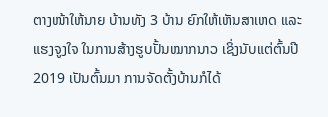ຕາງໜ້າໃຫ້ນາຍ ບ້ານທັງ 3 ບ້ານ ຍົກໃຫ້ເຫັນສາເຫດ ແລະ ແຮງຈູງໃຈ ໃນການສ້າງຮູບປັ້ນໝາກນາວ ເຊິ່ງນັບແຕ່ຕົ້ນປີ 2019 ເປັນຕົ້ນມາ ການຈັດຕັ້ງບ້ານກໍໄດ້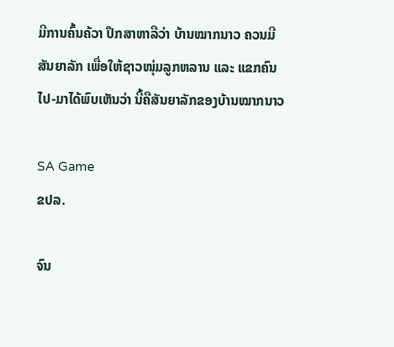ມີການຄົ້ນຄ້ວາ ປຶກສາຫາລືວ່າ ບ້ານໝາກນາວ ຄວນມີສັນຍາລັກ ເພື່ອໃຫ້ຊາວໜຸ່ມລູກຫລານ ແລະ ແຂກຄົນໄປ-ມາໄດ້ພົບເຫັນວ່າ ນີ້ຄືສັນຍາລັກຂອງບ້ານໝາກນາວ

SA Game
ຂປລ.

ຈົນ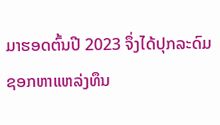ມາຮອດຕົ້ນປີ 2023 ຈຶ່ງໄດ້ປຸກລະດົມ ຊອກຫາແຫລ່ງທຶນ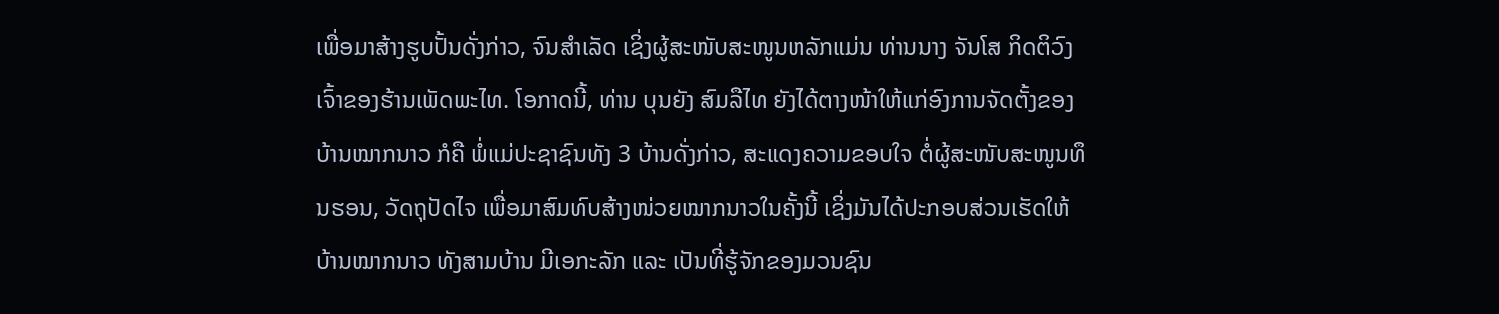ເພື່ອມາສ້າງຮູບປັ້ນດັ່ງກ່າວ, ຈົນສຳເລັດ ເຊິ່ງຜູ້ສະໜັບສະໜູນຫລັກແມ່ນ ທ່ານນາງ ຈັນໂສ ກິດຕິວົງ ເຈົ້າຂອງຮ້ານເພັດພະໄທ. ໂອກາດນີ້, ທ່ານ ບຸນຍັງ ສົມລືໄທ ຍັງໄດ້ຕາງໜ້າໃຫ້ແກ່ອົງການຈັດຕັ້ງຂອງບ້ານໝາກນາວ ກໍຄື ພໍ່ແມ່ປະຊາຊົນທັງ 3 ບ້ານດັ່ງກ່າວ, ສະແດງຄວາມຂອບໃຈ ຕໍ່ຜູ້ສະໜັບສະໜູນທຶນຮອນ, ວັດຖຸປັດໄຈ ເພື່ອມາສົມທົບສ້າງໜ່ວຍໝາກນາວໃນຄັ້ງນີ້ ເຊິ່ງມັນໄດ້ປະກອບສ່ວນເຮັດໃຫ້ບ້ານໝາກນາວ ທັງສາມບ້ານ ມີເອກະລັກ ແລະ ເປັນທີ່ຮູ້ຈັກຂອງມວນຊົນ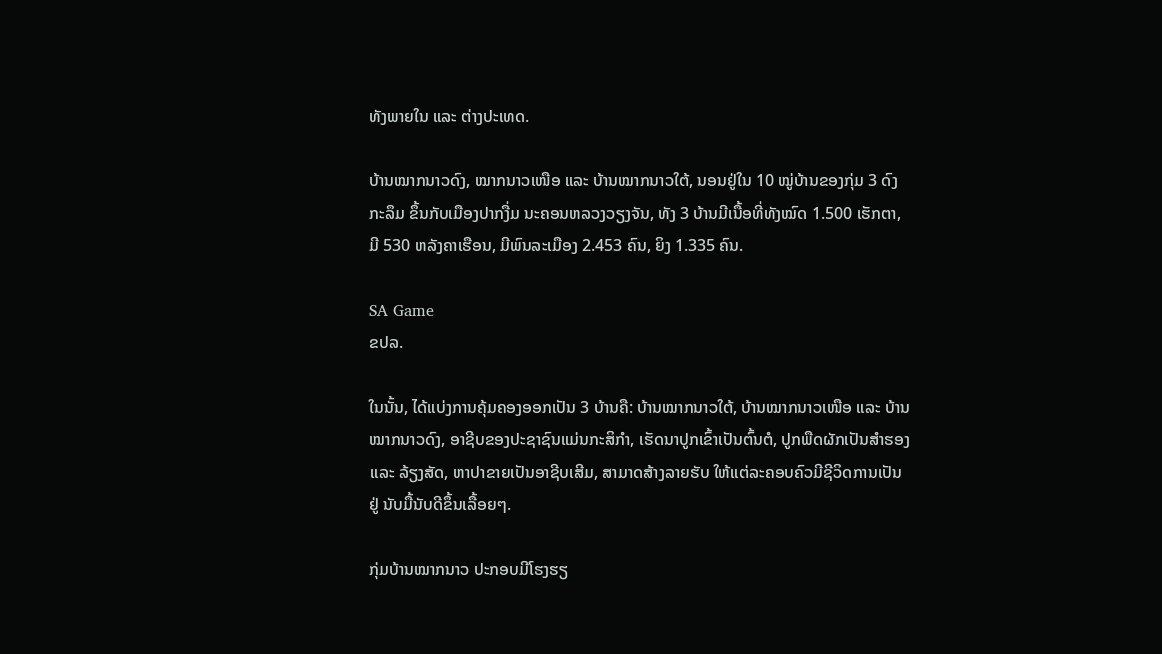ທັງພາຍໃນ ແລະ ຕ່າງປະເທດ.

ບ້ານໝາກນາວດົງ, ໝາກນາວເໜືອ ແລະ ບ້ານໝາກນາວໃຕ້, ນອນຢູ່ໃນ 10 ໝູ່ບ້ານຂອງກຸ່ມ 3 ດົງກະລຶມ ຂຶ້ນກັບເມືອງປາກງື່ມ ນະຄອນຫລວງວຽງຈັນ, ທັງ 3 ບ້ານມີເນື້ອທີ່ທັງໝົດ 1.500 ເຮັກຕາ, ມີ 530 ຫລັງຄາເຮືອນ, ມີພົນລະເມືອງ 2.453 ຄົນ, ຍິງ 1.335 ຄົນ.

SA Game
ຂປລ.

ໃນນັ້ນ, ໄດ້ແບ່ງການຄຸ້ມຄອງອອກເປັນ 3 ບ້ານຄື: ບ້ານໝາກນາວໃຕ້, ບ້ານໝາກນາວເໜືອ ແລະ ບ້ານໝາກນາວດົງ, ອາຊີບຂອງປະຊາຊົນແມ່ນກະສິກຳ, ເຮັດນາປູກເຂົ້າເປັນຕົ້ນຕໍ, ປູກພືດຜັກເປັນສໍາຮອງ ແລະ ລ້ຽງສັດ, ຫາປາຂາຍເປັນອາຊີບເສີມ, ສາມາດສ້າງລາຍຮັບ ໃຫ້ແຕ່ລະຄອບຄົວມີຊີວິດການເປັນຢູ່ ນັບມື້ນັບດີຂຶ້ນເລື້ອຍໆ.

ກຸ່ມບ້ານໝາກນາວ ປະກອບມີໂຮງຮຽ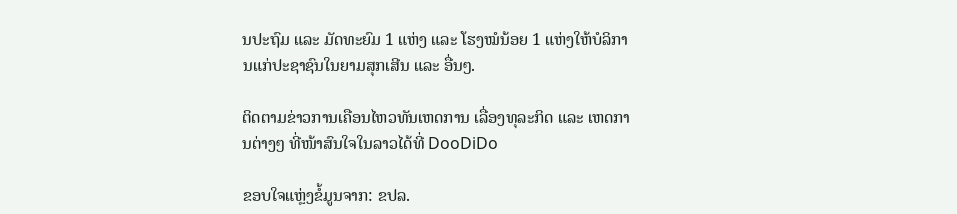ນປະຖົມ ແລະ ມັດທະຍົມ 1 ແຫ່ງ ແລະ ໂຮງໝໍນ້ອຍ 1 ແຫ່ງໃຫ້ບໍລິການແກ່ປະຊາຊົນໃນຍາມສຸກເສີນ ແລະ ອື່ນໆ.

ຕິດຕາມຂ່າວການເຄືອນໄຫວທັນເຫດການ ເລື່ອງທຸລະກິດ ແລະ ເຫດການຕ່າງໆ ທີ່ໜ້າສົນໃຈໃນລາວໄດ້ທີ່ DooDiDo

ຂອບໃຈແຫຼ່ງຂໍ້ມູນຈາກ: ຂປລ.